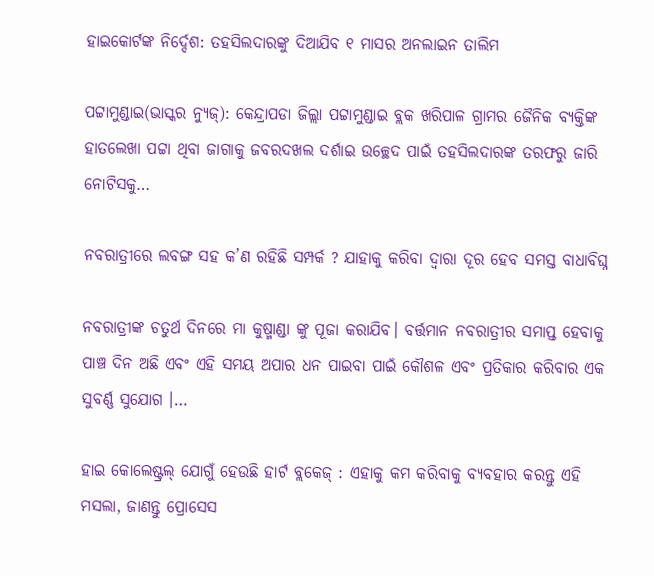ହାଇକୋର୍ଟଙ୍କ ନିର୍ଦ୍ଦେଶ: ତହସିଲଦାରଙ୍କୁ ଦିଆଯିବ ୧ ମାସର ଅନଲାଇନ ତାଲିମ

ପଟ୍ଟାମୁଣ୍ଡାଇ(ଭାସ୍କର ନ୍ୟୁଜ୍): କେନ୍ଦ୍ରାପଡା ଜିଲ୍ଲା ପଟ୍ଟାମୁଣ୍ଡାଇ ବ୍ଲକ ଖରିପାଳ ଗ୍ରାମର ଜୈନିକ ବ୍ୟକ୍ତିଙ୍କ ହାତଲେଖା ପଟ୍ଟା ଥିବା ଜାଗାକୁ ଜବରଦଖଲ ଦର୍ଶାଇ ଉଚ୍ଛେଦ ପାଇଁ ତହସିଲଦାରଙ୍କ ତରଫରୁ ଜାରି ନୋଟିସକୁ…

ନବରାତ୍ରୀରେ ଲବଙ୍ଗ ସହ କ’ଣ ରହିଛି ସମ୍ପର୍କ ? ଯାହାକୁ କରିବା ଦ୍ଵାରା ଦୂର ହେବ ସମସ୍ତ ବାଧାବିଘ୍ନ

ନବରାତ୍ରୀଙ୍କ ଚତୁର୍ଥ ଦିନରେ ମା କୁଷ୍ମାଣ୍ଡା ଙ୍କୁ ପୂଜା କରାଯିବ। ବର୍ତ୍ତମାନ ନବରାତ୍ରୀର ସମାପ୍ତ ହେବାକୁ ପାଞ୍ଚ ଦିନ ଅଛି ଏବଂ ଏହି ସମୟ ଅପାର ଧନ ପାଇବା ପାଇଁ କୌଶଳ ଏବଂ ପ୍ରତିକାର କରିବାର ଏକ ସୁବର୍ଣ୍ଣ ସୁଯୋଗ ।…

ହାଇ କୋଲେଷ୍ଟ୍ରଲ୍‌ ଯୋଗୁଁ ହେଉଛି ହାର୍ଟ ବ୍ଲକେଜ୍‌ : ଏହାକୁ କମ କରିବାକୁ ବ୍ୟବହାର କରନ୍ତୁ ଏହି ମସଲା, ଜାଣନ୍ତୁ ପ୍ରୋସେସ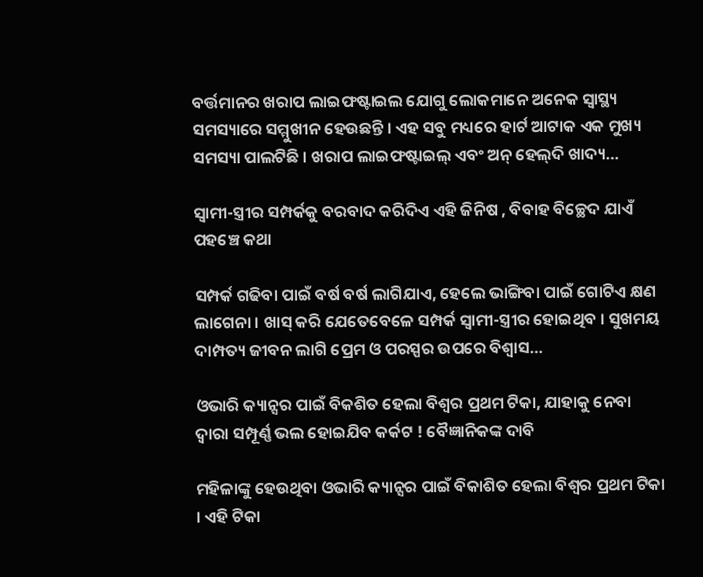ବର୍ତ୍ତମାନର ଖରାପ ଲାଇଫଷ୍ଟାଇଲ ଯୋଗୁ ଲୋକମାନେ ଅନେକ ସ୍ୱାସ୍ଥ୍ୟ ସମସ୍ୟାରେ ସମ୍ମୁଖୀନ ହେଉଛନ୍ତି । ଏହ ସବୁ ମଧ୍ୟରେ ହାର୍ଟ ଆଟାକ ଏକ ମୁଖ୍ୟ ସମସ୍ୟା ପାଲଟିଛି । ଖରାପ ଲାଇଫଷ୍ଟାଇଲ୍‌ ଏବଂ ଅନ୍‌ ହେଲ୍‌ଦି ଖାଦ୍ୟ…

ସ୍ବାମୀ-ସ୍ତ୍ରୀର ସମ୍ପର୍କକୁ ବରବାଦ କରିଦିଏ ଏହି ଜିନିଷ , ବିବାହ ବିଚ୍ଛେଦ ଯାଏଁ ପହଞ୍ଚେ କଥା

ସମ୍ପର୍କ ଗଢିବା ପାଇଁ ବର୍ଷ ବର୍ଷ ଲାଗିଯାଏ, ହେଲେ ଭାଙ୍ଗିବା ପାଇଁ ଗୋଟିଏ କ୍ଷଣ ଲାଗେନା । ଖାସ୍ କରି ଯେତେବେଳେ ସମ୍ପର୍କ ସ୍ବାମୀ-ସ୍ତ୍ରୀର ହୋଇଥିବ । ସୁଖମୟ ଦାମ୍ପତ୍ୟ ଜୀବନ ଲାଗି ପ୍ରେମ ଓ ପରସ୍ପର ଉପରେ ବିଶ୍ବାସ…

ଓଭାରି କ୍ୟାନ୍ସର ପାଇଁ ବିକଶିତ ହେଲା ବିଶ୍ବର ପ୍ରଥମ ଟିକା, ଯାହାକୁ ନେବା ଦ୍ଵାରା ସମ୍ପୂର୍ଣ୍ଣ ଭଲ ହୋଇଯିବ କର୍କଟ ! ବୈଜ୍ଞାନିକଙ୍କ ଦାବି

ମହିଳାଙ୍କୁ ହେଉଥିବା ଓଭାରି କ୍ୟାନ୍ସର ପାଇଁ ବିକାଶିତ ହେଲା ବିଶ୍ବର ପ୍ରଥମ ଟିକା । ଏହି ଟିକା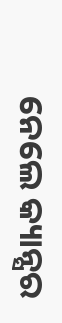ନେଲେ କ୍ୟାନ୍ସର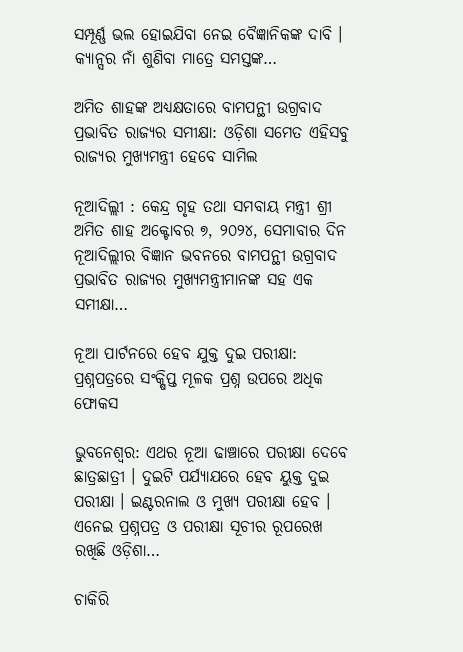ସମ୍ପୂର୍ଣ୍ଣ ଭଲ ହୋଇଯିବା ନେଇ ବୈଜ୍ଞାନିକଙ୍କ ଦାବି । କ୍ୟାନ୍ସର ନାଁ ଶୁଣିବା ମାତ୍ରେ ସମସ୍ତଙ୍କ…

ଅମିତ ଶାହଙ୍କ ଅଧ୍ୟକ୍ଷତାରେ ବାମପନ୍ଥୀ ଉଗ୍ରବାଦ ପ୍ରଭାବିତ ରାଜ୍ୟର ସମୀକ୍ଷା: ଓଡ଼ିଶା ସମେତ ଏହିସବୁ ରାଜ୍ୟର ମୁଖ୍ୟମନ୍ତ୍ରୀ ହେବେ ସାମିଲ

ନୂଆଦିଲ୍ଲୀ : କେନ୍ଦ୍ର ଗୃହ ତଥା ସମବାୟ ମନ୍ତ୍ରୀ ଶ୍ରୀ ଅମିତ ଶାହ ଅକ୍ଟୋବର ୭, ୨୦୨୪, ସେମାବାର ଦିନ ନୂଆଦିଲ୍ଲୀର ବିଜ୍ଞାନ ଭବନରେ ବାମପନ୍ଥୀ ଉଗ୍ରବାଦ ପ୍ରଭାବିତ ରାଜ୍ୟର ମୁଖ୍ୟମନ୍ତ୍ରୀମାନଙ୍କ ସହ ଏକ ସମୀକ୍ଷା…

ନୂଆ ପାର୍ଟନରେ ହେବ ଯୁକ୍ତ ଦୁଇ ପରୀକ୍ଷା: ପ୍ରଶ୍ନପତ୍ରରେ ସଂକ୍ଷିପ୍ତ ମୂଳକ ପ୍ରଶ୍ନ ଉପରେ ଅଧିକ ଫୋକସ

ଭୁବନେଶ୍ୱର: ଏଥର ନୂଆ ଢାଞ୍ଚାରେ ପରୀକ୍ଷା ଦେବେ ଛାତ୍ରଛାତ୍ରୀ । ଦୁଇଟି ପର୍ଯ୍ୟାଯରେ ହେବ ୟୁକ୍ତ ଦୁଇ ପରୀକ୍ଷା । ଇଣ୍ଟରନାଲ ଓ ମୁଖ୍ୟ ପରୀକ୍ଷା ହେବ । ଏନେଇ ପ୍ରଶ୍ନପତ୍ର ଓ ପରୀକ୍ଷା ସୂଚୀର ରୂପରେଖ ରଖିଛି ଓଡ଼ିଶା…

ଚାକିରି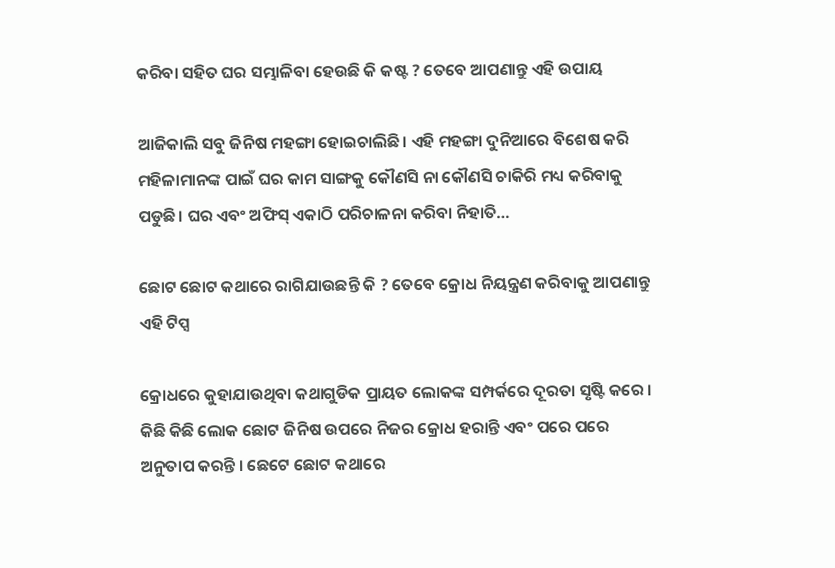କରିବା ସହିତ ଘର ସମ୍ଭାଳିବା ହେଉଛି କି କଷ୍ଟ ? ତେବେ ଆପଣାନ୍ତୁ ଏହି ଉପାୟ

ଆଜିକାଲି ସବୁ ଜିନିଷ ମହଙ୍ଗା ହୋଇଚାଲିଛି। ଏହି ମହଙ୍ଗା ଦୁନିଆରେ ବିଶେଷ କରି ମହିଳାମାନଙ୍କ ପାଇଁ ଘର କାମ ସାଙ୍ଗକୁ କୌଣସି ନା କୌଣସି ଚାକିରି ମଧ୍ୟ କରିବାକୁ ପଡୁଛି। ଘର ଏବଂ ଅଫିସ୍ ଏକାଠି ପରିଚାଳନା କରିବା ନିହାତି…

ଛୋଟ ଛୋଟ କଥାରେ ରାଗିଯାଉଛନ୍ତି କି ? ତେବେ କ୍ରୋଧ ନିୟନ୍ତ୍ରଣ କରିବାକୁ ଆପଣାନ୍ତୁ ଏହି ଟିପ୍ସ

କ୍ରୋଧରେ କୁହାଯାଉଥିବା କଥାଗୁଡିକ ପ୍ରାୟତ ଲୋକଙ୍କ ସମ୍ପର୍କରେ ଦୂରତା ସୃଷ୍ଟି କରେ । କିଛି କିଛି ଲୋକ ଛୋଟ ଜିନିଷ ଉପରେ ନିଜର କ୍ରୋଧ ହରାନ୍ତି ଏବଂ ପରେ ପରେ ଅନୁତାପ କରନ୍ତି । ଛେଟେ ଛୋଟ କଥାରେ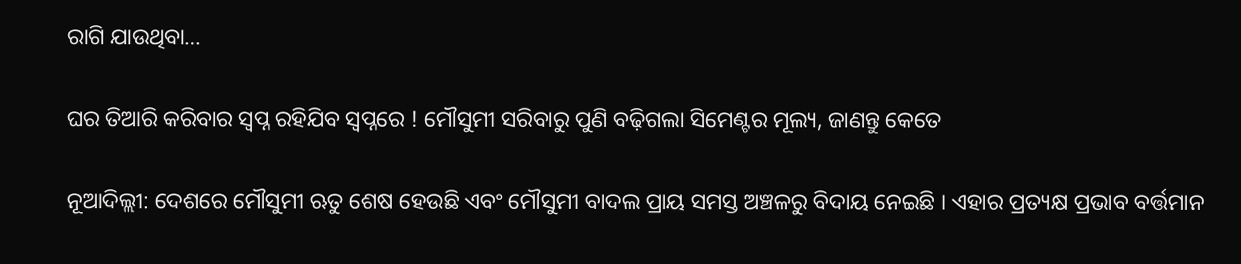ରାଗି ଯାଉଥିବା…

ଘର ତିଆରି କରିବାର ସ୍ୱପ୍ନ ରହିଯିବ ସ୍ୱପ୍ନରେ ! ମୌସୁମୀ ସରିବାରୁ ପୁଣି ବଢ଼ିଗଲା ସିମେଣ୍ଟର ମୂଲ୍ୟ, ଜାଣନ୍ତୁ କେତେ

ନୂଆଦିଲ୍ଲୀ: ଦେଶରେ ମୌସୁମୀ ଋତୁ ଶେଷ ହେଉଛି ଏବଂ ମୌସୁମୀ ବାଦଲ ପ୍ରାୟ ସମସ୍ତ ଅଞ୍ଚଳରୁ ବିଦାୟ ନେଇଛି । ଏହାର ପ୍ରତ୍ୟକ୍ଷ ପ୍ରଭାବ ବର୍ତ୍ତମାନ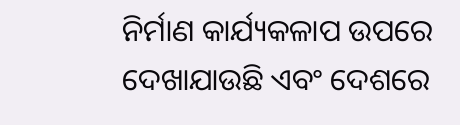ନିର୍ମାଣ କାର୍ଯ୍ୟକଳାପ ଉପରେ ଦେଖାଯାଉଛି ଏବଂ ଦେଶରେ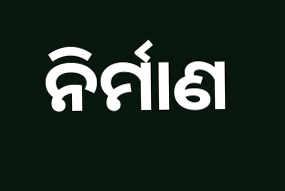ନିର୍ମାଣ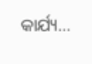କାର୍ଯ୍ୟ…